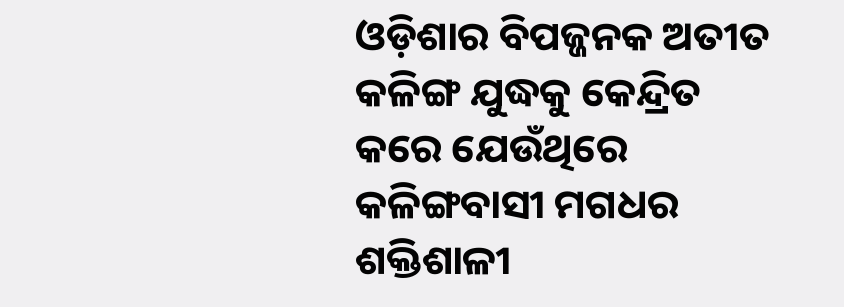ଓଡ଼ିଶାର ବିପଜ୍ଜନକ ଅତୀତ କଳିଙ୍ଗ ଯୁଦ୍ଧକୁ କେନ୍ଦ୍ରିତ କରେ ଯେଉଁଥିରେ କଳିଙ୍ଗବାସୀ ମଗଧର ଶକ୍ତିଶାଳୀ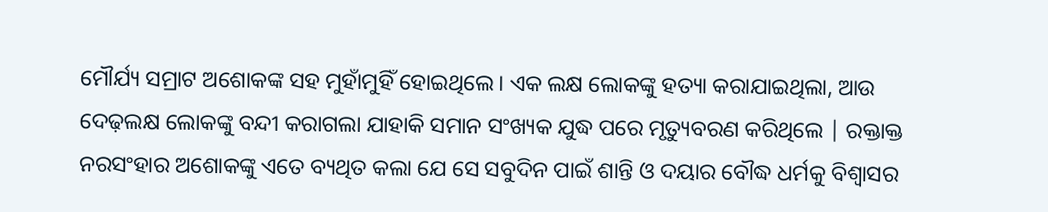ମୌର୍ଯ୍ୟ ସମ୍ରାଟ ଅଶୋକଙ୍କ ସହ ମୁହାଁମୁହିଁ ହୋଇଥିଲେ। ଏକ ଲକ୍ଷ ଲୋକଙ୍କୁ ହତ୍ୟା କରାଯାଇଥିଲା, ଆଉ ଦେଢ଼ଲକ୍ଷ ଲୋକଙ୍କୁ ବନ୍ଦୀ କରାଗଲା ଯାହାକି ସମାନ ସଂଖ୍ୟକ ଯୁଦ୍ଧ ପରେ ମୃତ୍ୟୁବରଣ କରିଥିଲେ | ରକ୍ତାକ୍ତ ନରସଂହାର ଅଶୋକଙ୍କୁ ଏତେ ବ୍ୟଥିତ କଲା ଯେ ସେ ସବୁଦିନ ପାଇଁ ଶାନ୍ତି ଓ ଦୟାର ବୌଦ୍ଧ ଧର୍ମକୁ ବିଶ୍ୱାସର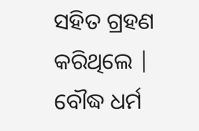ସହିତ ଗ୍ରହଣ କରିଥିଲେ | ବୌଦ୍ଧ ଧର୍ମ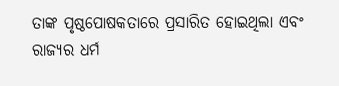ତାଙ୍କ ପୃଷ୍ଠପୋଷକତାରେ ପ୍ରସାରିତ ହୋଇଥିଲା ଏବଂ ରାଜ୍ୟର ଧର୍ମ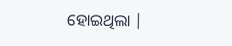ହୋଇଥିଲା |